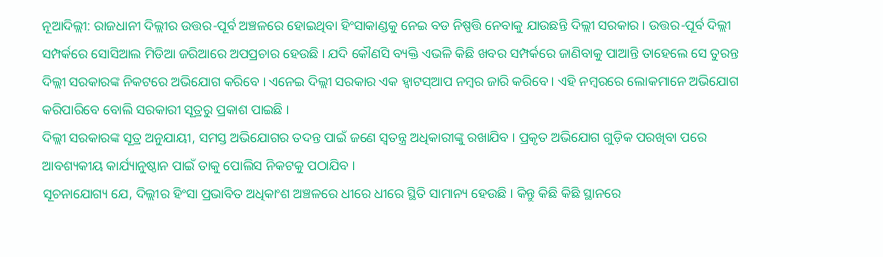ନୂଆଦିଲ୍ଲୀ: ରାଜଧାନୀ ଦିଲ୍ଲୀର ଉତ୍ତର-ପୂର୍ବ ଅଞ୍ଚଳରେ ହୋଇଥିବା ହିଂସାକାଣ୍ଡକୁ ନେଇ ବଡ ନିଷ୍ପତ୍ତି ନେବାକୁ ଯାଉଛନ୍ତି ଦିଲ୍ଲୀ ସରକାର । ଉତ୍ତର-ପୂର୍ବ ଦିଲ୍ଲୀ ସମ୍ପର୍କରେ ସୋସିଆଲ ମିଡିଆ ଜରିଆରେ ଅପପ୍ରଚାର ହେଉଛି । ଯଦି କୌଣସି ବ୍ୟକ୍ତି ଏଭଳି କିଛି ଖବର ସମ୍ପର୍କରେ ଜାଣିବାକୁ ପାଆନ୍ତି ତାହେଲେ ସେ ତୁରନ୍ତ ଦିଲ୍ଲୀ ସରକାରଙ୍କ ନିକଟରେ ଅଭିଯୋଗ କରିବେ । ଏନେଇ ଦିଲ୍ଲୀ ସରକାର ଏକ ହ୍ବାଟସ୍ଆପ ନମ୍ବର ଜାରି କରିବେ । ଏହି ନମ୍ବରରେ ଲୋକମାନେ ଅଭିଯୋଗ କରିପାରିବେ ବୋଲି ସରକାରୀ ସୂତ୍ରରୁ ପ୍ରକାଶ ପାଇଛି ।
ଦିଲ୍ଲୀ ସରକାରଙ୍କ ସୂତ୍ର ଅନୁଯାୟୀ, ସମସ୍ତ ଅଭିଯୋଗର ତଦନ୍ତ ପାଇଁ ଜଣେ ସ୍ବତନ୍ତ୍ର ଅଧିକାରୀଙ୍କୁ ରଖାଯିବ । ପ୍ରକୃତ ଅଭିଯୋଗ ଗୁଡ଼ିକ ପରଖିବା ପରେ ଆବଶ୍ୟକୀୟ କାର୍ଯ୍ୟାନୁଷ୍ଠାନ ପାଇଁ ତାକୁ ପୋଲିସ ନିକଟକୁ ପଠାଯିବ ।
ସୂଚନାଯୋଗ୍ୟ ଯେ, ଦିଲ୍ଲୀର ହିଂସା ପ୍ରଭାବିତ ଅଧିକାଂଶ ଅଞ୍ଚଳରେ ଧୀରେ ଧୀରେ ସ୍ଥିତି ସାମାନ୍ୟ ହେଉଛି । କିନ୍ତୁ କିଛି କିଛି ସ୍ଥାନରେ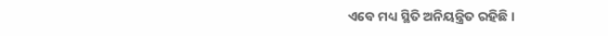ଏବେ ମଧ୍ୟ ସ୍ଥିତି ଅନିୟନ୍ତ୍ରିତ ରହିଛି ।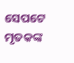ସେପଟେ ମୃତକଙ୍କ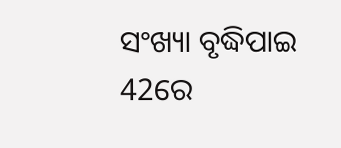ସଂଖ୍ୟା ବୃଦ୍ଧିପାଇ 42ରେ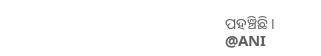ପହଞ୍ଚିଛି ।
@ANI